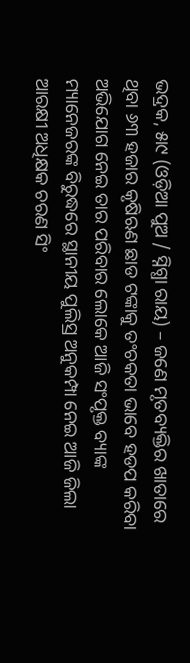ଭଦ୍ରକ, ୫ା୯ (ଓଡ଼ିଆ ପୁଅ / ସ୍ନିଗ୍ଧା ରାୟ) – ଜଣେ ମୃତବ୍ୟକ୍ତିର ଖାତାରେ ଥିବା ୬୩ ହଜାର କୃଷିଋଣ ଛାଡ ଟଙ୍କାକୁ ତଂଚକତା ଭାବେ ହଡପ କରିବା ଅଭିଯୋଗ ନେଇ ତାର ପରିବାର ଲୋକେ ଆଜି ସଂପୃକ୍ତ ବ୍ୟାଙ୍କ ମ୍ୟାନେଜରଙ୍କ ବିରୁଦ୍ଧରେ ସ୍ଥାନୀୟ ପୁଲିସ୍ର ଅନୁକମ୍ପା ନେଇ ଆଜି ଜିଲା ଆରକ୍ଷୀ ଅଧିକ୍ଷକ ଚରଣ ସିଂ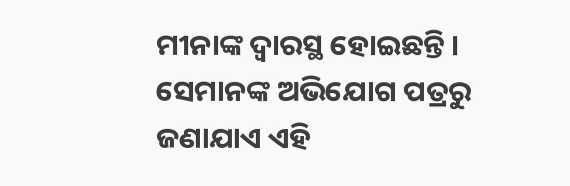ମୀନାଙ୍କ ଦ୍ୱାରସ୍ଥ ହୋଇଛନ୍ତି । ସେମାନଙ୍କ ଅଭିଯୋଗ ପତ୍ରରୁ ଜଣାଯାଏ ଏହି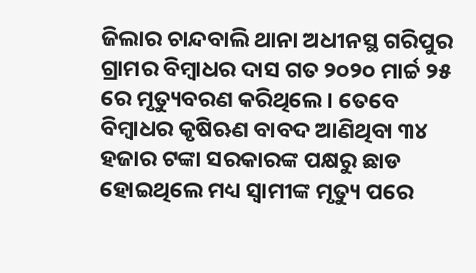ଜିଲାର ଚାନ୍ଦବାଲି ଥାନା ଅଧୀନସ୍ଥ ଗରିପୁର ଗ୍ରାମର ବିମ୍ବାଧର ଦାସ ଗତ ୨୦୨୦ ମାର୍ଚ୍ଚ ୨୫ ରେ ମୃତ୍ୟୁବରଣ କରିଥିଲେ । ତେବେ ବିମ୍ବାଧର କୃଷିଋଣ ବାବଦ ଆଣିଥିବା ୩୪ ହଜାର ଟଙ୍କା ସରକାରଙ୍କ ପକ୍ଷରୁ ଛାଡ ହୋଇଥିଲେ ମଧ୍ୟ ସ୍ୱାମୀଙ୍କ ମୃତ୍ୟୁ ପରେ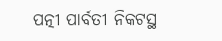ପତ୍ନୀ ପାର୍ବତୀ ନିକଟସ୍ଥ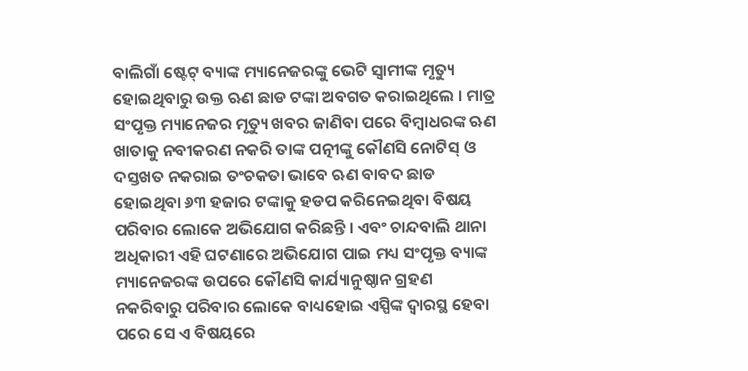ବାଲିଗାଁ ଷ୍ଟେଟ୍ ବ୍ୟାଙ୍କ ମ୍ୟାନେଜରଙ୍କୁ ଭେଟି ସ୍ୱାମୀଙ୍କ ମୃତ୍ୟୁ ହୋଇଥିବାରୁ ଉକ୍ତ ଋଣ ଛାଡ ଟଙ୍କା ଅବଗତ କରାଇଥିଲେ । ମାତ୍ର ସଂପୃକ୍ତ ମ୍ୟାନେଜର ମୃତ୍ୟୁ ଖବର ଜାଣିବା ପରେ ବିମ୍ବାଧରଙ୍କ ଋଣ ଖାତାକୁ ନବୀକରଣ ନକରି ତାଙ୍କ ପତ୍ନୀଙ୍କୁ କୌଣସି ନୋଟିସ୍ ଓ ଦସ୍ତଖତ ନକରାଇ ତଂଚକତା ଭାବେ ଋଣ ବାବଦ ଛାଡ ହୋଇଥିବା ୬୩ ହଜାର ଟଙ୍କାକୁ ହଡପ କରିନେଇଥିବା ବିଷୟ ପରିବାର ଲୋକେ ଅଭିଯୋଗ କରିଛନ୍ତି । ଏବଂ ଚାନ୍ଦବାଲି ଥାନା ଅଧିକାରୀ ଏହି ଘଟଣାରେ ଅଭିଯୋଗ ପାଇ ମଧ୍ୟ ସଂପୃକ୍ତ ବ୍ୟାଙ୍କ ମ୍ୟାନେଜରଙ୍କ ଉପରେ କୌଣସି କାର୍ଯ୍ୟାନୁଷ୍ଠାନ ଗ୍ରହଣ ନକରିବାରୁ ପରିବାର ଲୋକେ ବାଧ୍ୟହୋଇ ଏସ୍ପିଙ୍କ ଦ୍ୱାରସ୍ଥ ହେବା ପରେ ସେ ଏ ବିଷୟରେ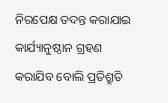ନିରପେକ୍ଷ ତଦନ୍ତ କରାଯାଇ କାର୍ଯ୍ୟାନୁଷ୍ଠାନ ଗ୍ରହଣ କରାଯିବ ବୋଲି ପ୍ରତିଶ୍ରୁତି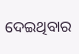ଦେଇଥିବାର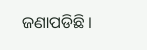ଜଣାପଡିଛି ।